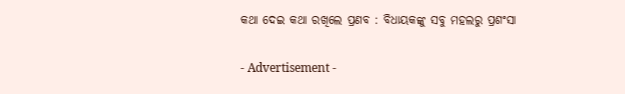କଥା ଦେଇ କଥା ରଖିଲେ ପ୍ରଣବ : ବିଧାୟକଙ୍କୁ ସବୁ ମହଲରୁ ପ୍ରଶଂସା

- Advertisement -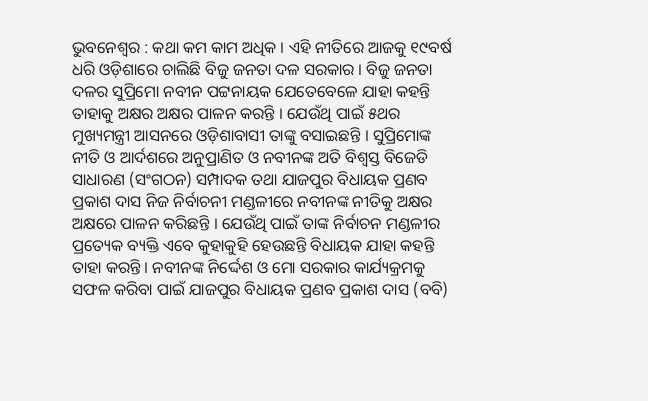ଭୁବନେଶ୍ୱର : କଥା କମ କାମ ଅଧିକ । ଏହି ନୀତିରେ ଆଜକୁ ୧୯ବର୍ଷ ଧରି ଓଡ଼ିଶାରେ ଚାଲିଛି ବିଜୁ ଜନତା ଦଳ ସରକାର । ବିଜୁ ଜନତା ଦଳର ସୁପ୍ରିମୋ ନବୀନ ପଟ୍ଟନାୟକ ଯେତେବେଳେ ଯାହା କହନ୍ତି ତାହାକୁ ଅକ୍ଷର ଅକ୍ଷର ପାଳନ କରନ୍ତି । ଯେଉଁଥି ପାଇଁ ୫ଥର ମୁଖ୍ୟମନ୍ତ୍ରୀ ଆସନରେ ଓଡ଼ିଶାବାସୀ ତାଙ୍କୁ ବସାଇଛନ୍ତି । ସୁପ୍ରିମୋଙ୍କ ନୀତି ଓ ଆର୍ଦଶରେ ଅନୁପ୍ରାଣିତ ଓ ନବୀନଙ୍କ ଅତି ବିଶ୍ୱସ୍ତ ବିଜେଡି ସାଧାରଣ (ସଂଗଠନ) ସମ୍ପାଦକ ତଥା ଯାଜପୁର ବିଧାୟକ ପ୍ରଣବ ପ୍ରକାଶ ଦାସ ନିଜ ନିର୍ବାଚନୀ ମଣ୍ଡଳୀରେ ନବୀନଙ୍କ ନୀତିକୁ ଅକ୍ଷର ଅକ୍ଷରେ ପାଳନ କରିଛନ୍ତି । ଯେଉଁଥି ପାଇଁ ତାଙ୍କ ନିର୍ବାଚନ ମଣ୍ଡଳୀର ପ୍ରତ୍ୟେକ ବ୍ୟକ୍ତି ଏବେ କୁହାକୁହି ହେଉଛନ୍ତି ବିଧାୟକ ଯାହା କହନ୍ତି ତାହା କରନ୍ତି । ନବୀନଙ୍କ ନିର୍ଦ୍ଦେଶ ଓ ମୋ ସରକାର କାର୍ଯ୍ୟକ୍ରମକୁ ସଫଳ କରିବା ପାଇଁ ଯାଜପୁର ବିଧାୟକ ପ୍ରଣବ ପ୍ରକାଶ ଦାସ (ବବି)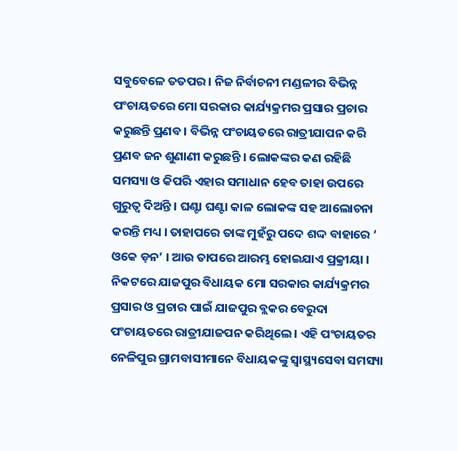ସବୁବେଳେ ତତପର । ନିଜ ନିର୍ବାଚନୀ ମଣ୍ଡଳୀର ବିଭିନ୍ନ ପଂଚାୟତରେ ମୋ ସରକାର କାର୍ଯ୍ୟକ୍ରମର ପ୍ରସାର ପ୍ରଚାର କରୁଛନ୍ତି ପ୍ରଣବ । ବିଭିନ୍ନ ପଂଚାୟତରେ ରାତ୍ରୀଯାପନ କରି ପ୍ରଣବ ଜନ ଶୁଣାଣୀ କରୁଛନ୍ତି । ଲୋକଙ୍କର କଣ ରହିଛି ସମସ୍ୟା ଓ କିପରି ଏହାର ସମାଧାନ ହେବ ତାହା ଉପରେ ଗୁରୁତ୍ୱ ଦିଅନ୍ତି । ଘଣ୍ଟା ଘଣ୍ଟା କାଳ ଲୋକଙ୍କ ସହ ଆଲୋଚନା କରନ୍ତି ମଧ୍ୟ । ତାହାପରେ ତାଙ୍କ ମୁହଁରୁ ପଦେ ଶଦ୍ଦ ବାହାରେ ‘ ଓକେ ଡ଼ନ’ । ଆଉ ତାପରେ ଆରମ୍ଭ ହୋଇଯାଏ ପ୍ରକ୍ରୀୟା । ନିକଟରେ ଯାଜପୁର ବିଧାୟକ ମୋ ସରକାର କାର୍ଯ୍ୟକ୍ରମର ପ୍ରସାର ଓ ପ୍ରଚାର ପାଇଁ ଯାଜପୁର ବ୍ଲକର ବେରୁଦା ପଂଚାୟତରେ ରାତ୍ରୀଯାଜପନ କରିଥିଲେ । ଏହି ପଂଚାୟତର ନେଳିପୁର ଗ୍ରାମବାସୀମାନେ ବିଧାୟକଙ୍କୁ ସ୍ୱାସ୍ଥ୍ୟସେବା ସମସ୍ୟା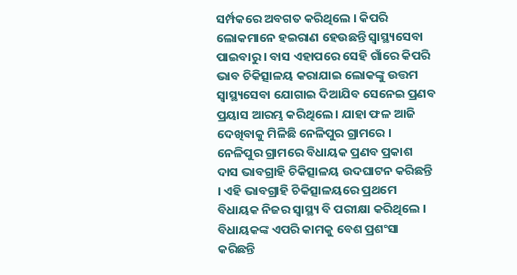ସର୍ମ୍ପକରେ ଅବଗତ କରିଥିଲେ । କିପରି ଲୋକମାନେ ହଇରାଣ ହେଉଛନ୍ତି ସ୍ୱାସ୍ଥ୍ୟସେବା ପାଇବାରୁ । ବାସ ଏହାପରେ ସେହି ଗାଁରେ କିପରି ଭାବ ଚିକିତ୍ସାଳୟ କରାଯାଇ ଲୋକଙ୍କୁ ଉତ୍ତମ ସ୍ୱାସ୍ଥ୍ୟସେବା ଯୋଗାଇ ଦିଆଯିବ ସେନେଇ ପ୍ରଣବ ପ୍ରୟାସ ଆରମ୍ଭ କରିଥିଲେ । ଯାହା ଫଳ ଆଜି ଦେଖିବାକୁ ମିଳିଛି ନେଳିପୁର ଗ୍ରାମରେ । ନେଳିପୁର ଗ୍ରାମରେ ବିଧାୟକ ପ୍ରଣବ ପ୍ରକାଶ ଦାସ ଭାବଗ୍ରାହି ଚିକିତ୍ସାଳୟ ଉଦଘାଟନ କରିଛନ୍ତି । ଏହି ଭାବଗ୍ରାହି ଚିକିତ୍ସାଳୟରେ ପ୍ରଥମେ ବିଧାୟକ ନିଜର ସ୍ୱାସ୍ଥ୍ୟ ବି ପରୀକ୍ଷା କରିଥିଲେ । ବିଧାୟକଙ୍କ ଏପରି କାମକୁ ବେଶ ପ୍ରଶଂସା କରିଛନ୍ତି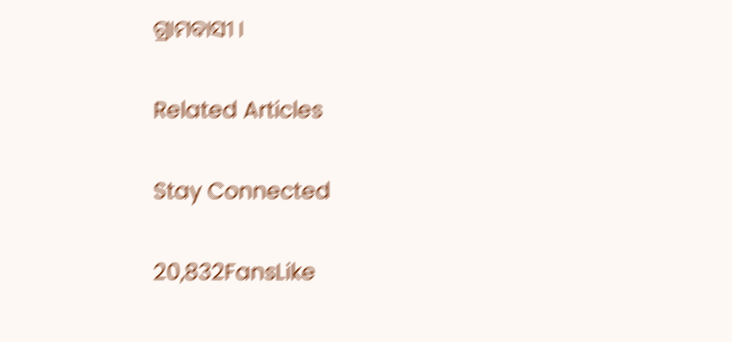ଗ୍ରାମବାସୀ ।

Related Articles

Stay Connected

20,832FansLike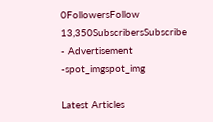0FollowersFollow
13,350SubscribersSubscribe
- Advertisement -spot_imgspot_img

Latest Articles